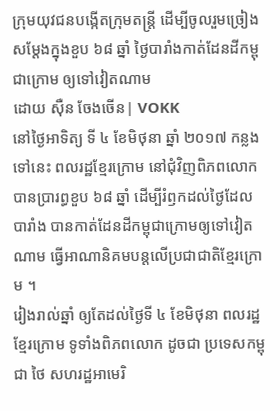ក្រុមយុវជនបង្កើតក្រុមតន្ត្រី ដើម្បីចូលរួមច្រៀងសម្តែងក្នុងខួប ៦៨ ឆ្នាំ ថ្ងៃបារាំងកាត់ដែនដីកម្ពុជាក្រោម ឲ្យទៅវៀតណាម
ដោយ ស៊ឺន ចែងចើន| VOKK
នៅថ្ងៃអាទិត្យ ទី ៤ ខែមិថុនា ឆ្នាំ ២០១៧ កន្លងទៅនេះ ពលរដ្ឋខ្មែរក្រោម នៅជុំវិញពិភពលោក បានប្រារព្ធខួប ៦៨ ឆ្នាំ ដើម្បីរំឭកដល់ថ្ងៃដែលបារាំង បានកាត់ដែនដីកម្ពុជាក្រោមឲ្យទៅវៀតណាម ធ្វើអាណានិគមបន្តលើប្រជាជាតិខ្មែរក្រោម ។
រៀងរាល់ឆ្នាំ ឲ្យតែដល់ថ្ងៃទី ៤ ខែមិថុនា ពលរដ្ឋខ្មែរក្រោម ទូទាំងពិភពលោក ដូចជា ប្រទេសកម្ពុជា ថៃ សហរដ្ឋអាមេរិ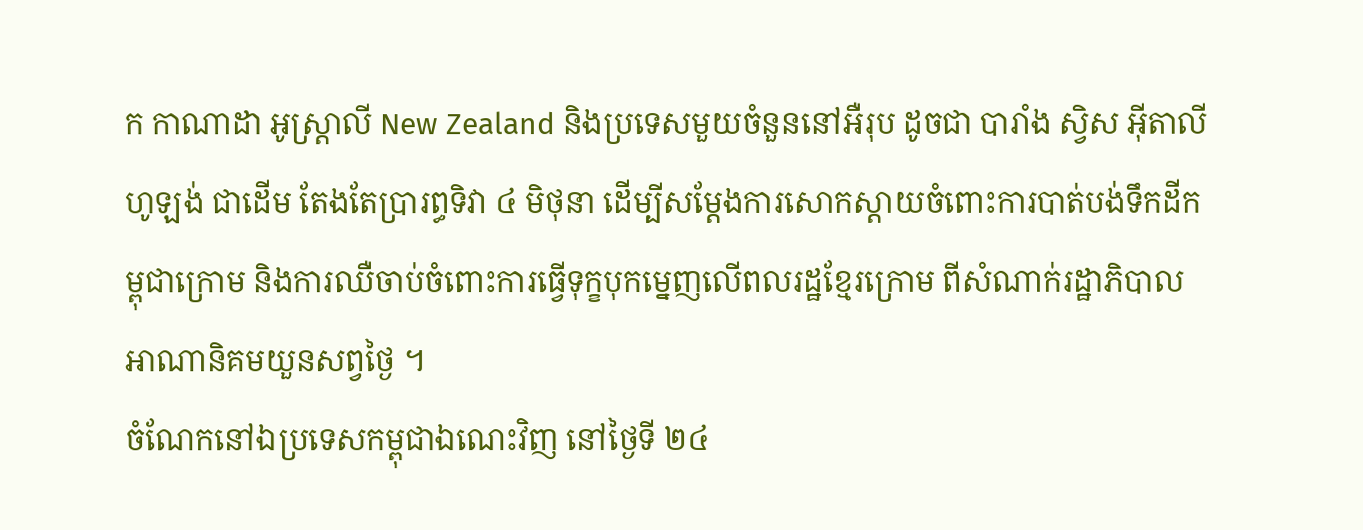ក កាណាដា អូស្ត្រាលី New Zealand និងប្រទេសមួយចំនួននៅអឺរុប ដូចជា បារាំង ស្វិស អ៊ីតាលី ហូឡង់ ជាដើម តែងតែប្រារព្ធទិវា ៤ មិថុនា ដើម្បីសម្ដែងការសោកស្ដាយចំពោះការបាត់បង់ទឹកដីកម្ពុជាក្រោម និងការឈឺចាប់ចំពោះការធ្វើទុក្ខបុកម្នេញលើពលរដ្ឋខ្មែរក្រោម ពីសំណាក់រដ្ឋាភិបាលអាណានិគមយួនសព្វថ្ងៃ ។
ចំណែកនៅឯប្រទេសកម្ពុជាឯណេះវិញ នៅថ្ងៃទី ២៤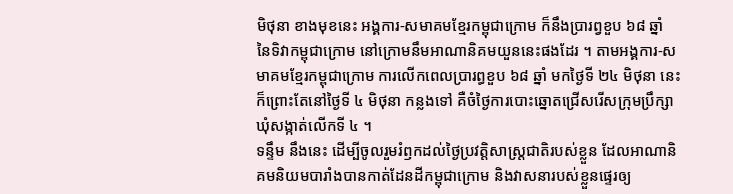មិថុនា ខាងមុខនេះ អង្គការ-សមាគមខ្មែរកម្ពុជាក្រោម ក៏នឹងប្រារព្វខួប ៦៨ ឆ្នាំ នៃទិវាកម្ពុជាក្រោម នៅក្រោមនឹមអាណានិគមយួននេះផងដែរ ។ តាមអង្គការ-សមាគមខ្មែរកម្ពុជាក្រោម ការលើកពេលប្រារព្ធខួប ៦៨ ឆ្នាំ មកថ្ងៃទី ២៤ មិថុនា នេះ ក៏ព្រោះតែនៅថ្ងៃទី ៤ មិថុនា កន្លងទៅ គឺចំថ្ងៃការបោះឆ្នោតជ្រើសរើសក្រុមប្រឹក្សាឃុំសង្កាត់លើកទី ៤ ។
ទន្ទឹម នឹងនេះ ដើម្បីចូលរួមរំឭកដល់ថ្ងៃប្រវត្តិសាស្ត្រជាតិរបស់ខ្លួន ដែលអាណានិគមនិយមបារាំងបានកាត់ដែនដីកម្ពុជាក្រោម និងវាសនារបស់ខ្លួនផ្ទេរឲ្យ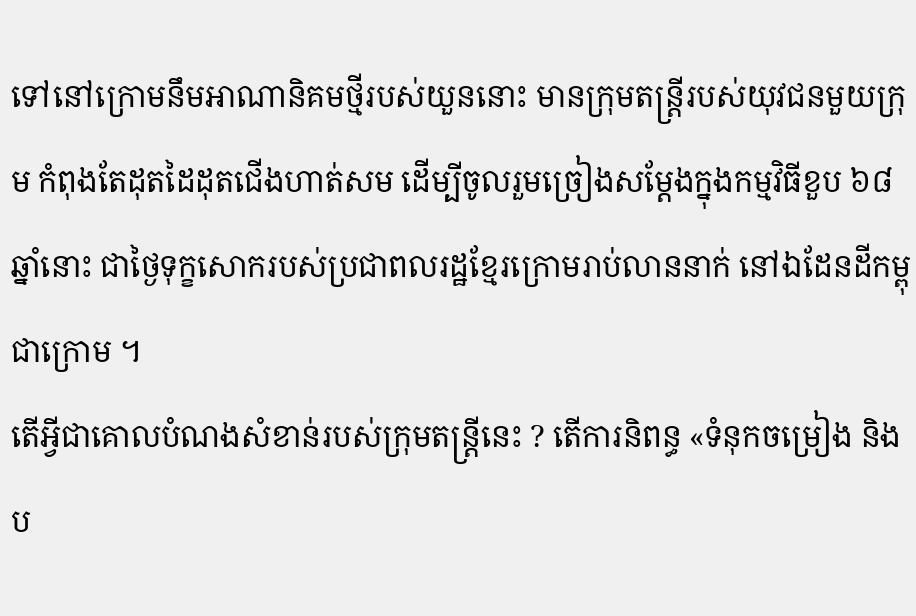ទៅនៅក្រោមនឹមអាណានិគមថ្មីរបស់យួននោះ មានក្រុមតន្ត្រីរបស់យុវជនមួយក្រុម កំពុងតែដុតដៃដុតជើងហាត់សម ដើម្បីចូលរួមច្រៀងសម្តែងក្នុងកម្មវិធីខួប ៦៨ ឆ្នាំនោះ ជាថ្ងៃទុក្ខសោករបស់ប្រជាពលរដ្ឋខ្មែរក្រោមរាប់លាននាក់ នៅឯដែនដីកម្ពុជាក្រោម ។
តើអ្វីជាគោលបំណងសំខាន់របស់ក្រុមតន្ត្រីនេះ ? តើការនិពន្ធ «ទំនុកចម្រៀង និងប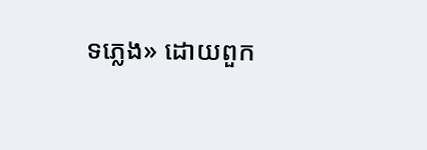ទភ្លេង» ដោយពួក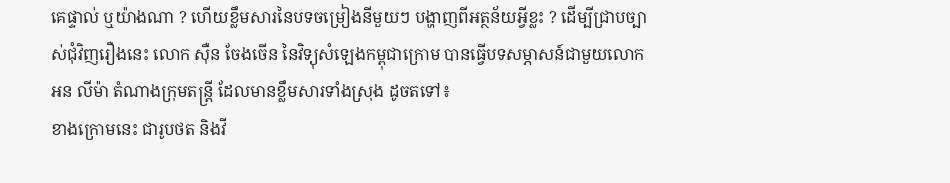គេផ្ទាល់ ឬយ៉ាងណា ? ហើយខ្លឹមសារនៃបទចម្រៀងនីមួយៗ បង្ហាញពីអត្ថន័យអ្វីខ្លះ ? ដើម្បីជ្រាបច្បាស់ជុំវិញរឿងនេះ លោក ស៊ឺន ចែងចើន នៃវិទ្យុសំឡេងកម្ពុជាក្រោម បានធ្វើបទសម្ភាសន៍ជាមួយលោក អន លីម៉ា តំណាងក្រុមតន្ត្រី ដែលមានខ្លឹមសារទាំងស្រុង ដូចតទៅ៖
ខាងក្រោមនេះ ជារូបថត និងវី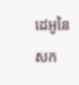ដេអូនៃសក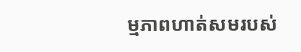ម្មភាពហាត់សមរបស់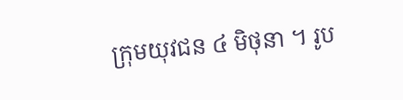ក្រុមយុវជន ៤ មិថុនា ។ រូប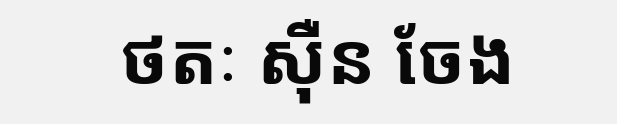ថតៈ ស៊ឺន ចែង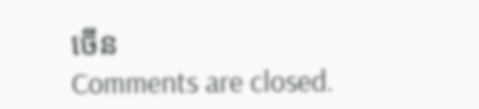ចើន
Comments are closed.